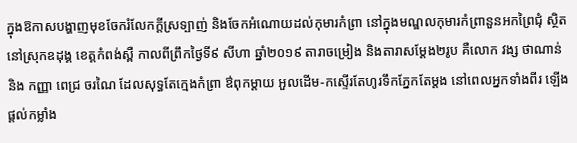ក្នុងឱកាសបង្ហាញមុខចែករំលែកក្ដីស្រទ្បាញ់ និងចែកអំណោយដល់កុមារកំព្រា នៅក្នុងមណ្ឌលកុមារកំព្រានួនអកព្រៃជុំ ស្ថិតនៅស្រុកឧដុង្គ ខេត្តកំពង់ស្ពឺ កាលពីព្រឹកថ្ងៃទី៩ សីហា ឆ្នាំ២០១៩ តារាចម្រៀង និងតារាសម្ដែង២រូប គឺលោក វង្ស ថាណាន់ និង កញ្ញា ពេជ្រ ចរណៃ ដែលសុទ្ធតែក្មេងកំព្រា ឳពុកម្ដាយ អួលដើម-កស្ទើរតែហូរទឹកភ្នែកតែម្ដង នៅពេលអ្នកទាំងពីរ ឡើងផ្ដល់កម្លាំង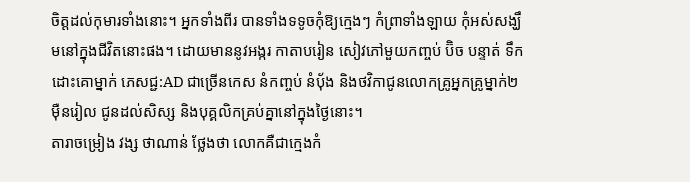ចិត្តដល់កុមារទាំងនោះ។ អ្នកទាំងពីរ បានទាំងទទូចកុំឱ្យក្មេងៗ កំព្រាទាំងឡាយ កុំអស់សង្ឃឹមនៅក្នុងជីវិតនោះផង។ ដោយមាននូវអង្ករ កាតាបរៀន សៀវភៅមួយកញ្ចប់ ប៊ិច បន្ទាត់ ទឹកដោះគោម្នាក់ ភេសជ្ជ:AD ជាច្រើនកេស នំកញ្ចប់ នំប៉័ង និងថវិកាជូនលោកគ្រូអ្នកគ្រូម្នាក់២ម៉ឺនរៀល ជូនដល់សិស្ស និងបុគ្គលិកគ្រប់គ្នានៅក្នុងថ្ងៃនោះ។
តារាចម្រៀង វង្ស ថាណាន់ ថ្លែងថា លោកគឺជាក្មេងកំ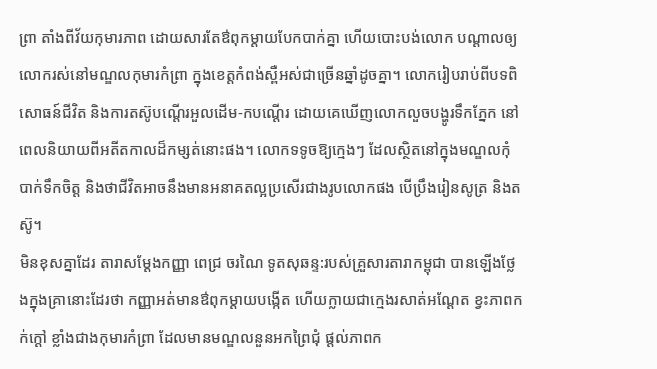ព្រា តាំងពីវ័យកុមារភាព ដោយសារតែឳពុកម្ដាយបែកបាក់គ្នា ហើយបោះបង់លោក បណ្ដាលឲ្យលោករស់នៅមណ្ឌលកុមារកំព្រា ក្នុងខេត្តកំពង់ស្ពឺអស់ជាច្រើនឆ្នាំដូចគ្នា។ លោករៀបរាប់ពីបទពិសោធន៍ជីវិត និងការតស៊ូបណ្ដើរអួលដើម-កបណ្ដើរ ដោយគេឃើញលោកលួចបង្ហូរទឹកភ្នែក នៅពេលនិយាយពីអតីតកាលដ៏កម្សត់នោះផង។ លោកទទូចឱ្យក្មេងៗ ដែលស្ថិតនៅក្នុងមណ្ឌលកុំបាក់ទឹកចិត្ត និងថាជីវិតអាចនឹងមានអនាគតល្អប្រសើរជាងរូបលោកផង បើប្រឹងរៀនសូត្រ និងតស៊ូ។
មិនខុសគ្នាដែរ តារាសម្ដែងកញ្ញា ពេជ្រ ចរណៃ ទូតសុឆន្ទ:របស់គ្រួសារតារាកម្ពុជា បានឡើងថ្លែងក្នុងគ្រានោះដែរថា កញ្ញាអត់មានឳពុកម្ដាយបង្កើត ហើយក្លាយជាក្មេងរសាត់អណ្ដែត ខ្វះភាពកក់ក្ដៅ ខ្លាំងជាងកុមារកំព្រា ដែលមានមណ្ឌលនួនអកព្រៃជុំ ផ្ដល់ភាពក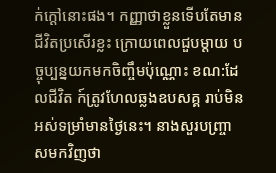ក់ក្ដៅនោះផង។ កញ្ញាថាខ្លួនទើបតែមានជីវិតប្រសើរខ្លះ ក្រោយពេលជួបម្ដាយ បច្ចុប្បន្នយកមកចិញ្ចឹមប៉ុណ្ណោះ ខណ:ដែលជីវិត ក៍ត្រូវហែលឆ្លងឧបសគ្គ រាប់មិនអស់ទម្រាំមានថ្ងៃនេះ។ នាងសួរបញ្ច្រាសមកវិញថា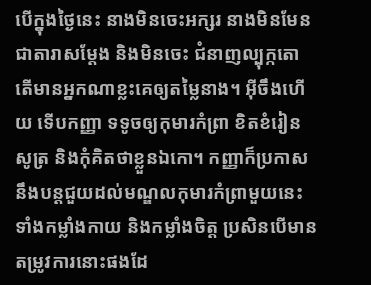បើក្នុងថ្ងៃនេះ នាងមិនចេះអក្សរ នាងមិនមែនជាតារាសម្ដែង និងមិនចេះ ជំនាញល្បុក្កតោ តើមានអ្នកណាខ្លះគេឲ្យតម្លៃនាង។ អ៊ីចឹងហើយ ទើបកញ្ញា ទទូចឲ្យកុមារកំព្រា ខិតខំរៀនសូត្រ និងកុំគិតថាខ្លួនឯកោ។ កញ្ញាក៏ប្រកាស នឹងបន្តជួយដល់មណ្ឌលកុមារកំព្រាមួយនេះ ទាំងកម្លាំងកាយ និងកម្លាំងចិត្ត ប្រសិនបើមានតម្រូវការនោះផងដែ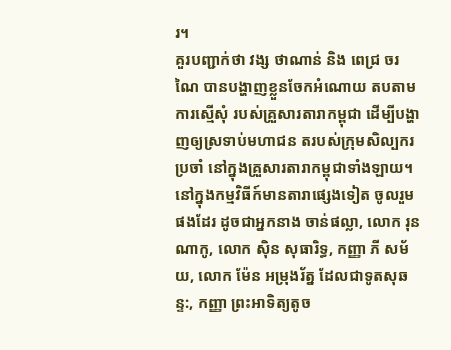រ។
គួរបញ្ជាក់ថា វង្ស ថាណាន់ និង ពេជ្រ ចរណៃ បានបង្ហាញខ្លួនចែកអំណោយ តបតាមការស្មើសុំ របស់គ្រួសារតារាកម្ពុជា ដើម្បីបង្ហាញឲ្យស្រទាប់មហាជន តរបស់ក្រុមសិល្បករប្រចាំ នៅក្នុងគ្រួសារតារាកម្ពុជាទាំងឡាយ។ នៅក្នុងកម្មវិធីក៍មានតារាផ្សេងទៀត ចូលរួមផងដែរ ដូចជាអ្នកនាង ចាន់ផល្លា, លោក រុន ណាកូ, លោក ស៊ិន សុធារិទ្ធ, កញ្ញា ភី សម័យ, លោក ម៉ែន អម្រុងរ័ត្ន ដែលជាទូតសុឆន្ទ:, កញ្ញា ព្រះអាទិត្យតូច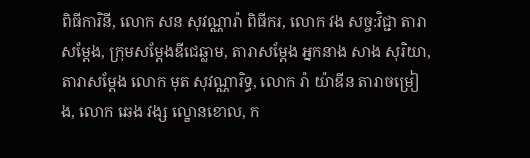ពិធីការិនី, លោក សន សុវណ្ណារ៉ា ពិធីករ, លោក វង សច្ច:វិជ្ជា តារាសម្ដែង, ក្រុមសម្ដែងឌីជេឆ្លាម, តារាសម្ដែង អ្នកនាង សាង សុរិយា, តារាសម្ដែង លោក មុត សុវណ្ណារិទ្ធ, លោក រ៉ា យ៉ាឌីន តារាចម្រៀង, លោក ឆេង វង្ស ល្ខោនខោល, ក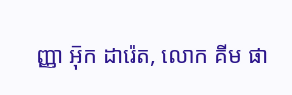ញ្ញា អ៑ុក ដារ៉េត, លោក គីម ផា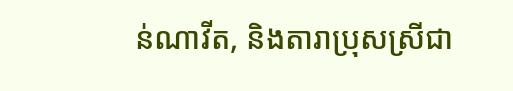ន់ណាវីត, និងតារាប្រុសស្រីជា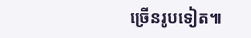ច្រើនរូបទៀត៕